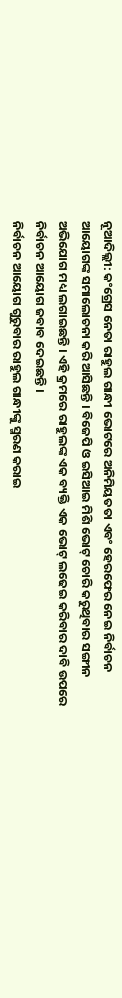ନୂଆଦିଲ୍ଲୀ: କଂଗ୍ରେସ ନେତା ରାହୁଲ ଗାନ୍ଧୀ ଭୋଟରେ ଅନିମିୟତତା ଏବଂ ହେରଫେର ନେଇ ନିର୍ବାଚନ ଆୟୋଗଙ୍କ ସମାଲୋଚନା କରି ଆସିଛନ୍ତି । ବିଜେପି ଓ ଇସିଆଇ ମିଶି ଭୋଟ୍ ଚୋରି କରୁଥିବାର ସଙ୍ଗୀନ ଅଭିଯୋଗ ମଧ୍ୟ ଲଗାଇଛନ୍ତି । ଏହି କ୍ରମରେ ରାହୁଲଙ୍କ ଏକ ବ୍ୟକ୍ତି ଏକ ଭୋଟ୍ ଲଢେଇ କରିବାର ଦାବି ଉପରେ ନିର୍ବାଚନ ଆୟୋଗ ଜବାବ ଦେଇଛନ୍ତି ।
ନିର୍ବାଚନ ଆୟୋଗ ଗୁରୁବାର ରାହୁଲ ଗାନ୍ଧୀଙ୍କୁ ସ୍ମରଣ କରାଇ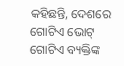କହିଛନ୍ତି, ଦେଶରେ ଗୋଟିଏ ଭୋଟ୍ ଗୋଟିଏ ବ୍ୟକ୍ତିଙ୍କ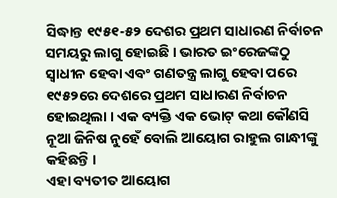ସିଦ୍ଧାନ୍ତ ୧୯୫୧-୫୨ ଦେଶର ପ୍ରଥମ ସାଧାରଣ ନିର୍ବାଚନ ସମୟରୁ ଲାଗୁ ହୋଇଛି । ଭାରତ ଇଂରେଜଙ୍କଠୁ ସ୍ୱାଧୀନ ହେବା ଏବଂ ଗଣତନ୍ତ୍ର ଲାଗୁ ହେବା ପରେ ୧୯୫୨ରେ ଦେଶରେ ପ୍ରଥମ ସାଧାରଣ ନିର୍ବାଚନ ହୋଇଥିଲା । ଏକ ବ୍ୟକ୍ତି ଏକ ଭୋଟ୍ କଥା କୌଣସି ନୂଆ ଜିନିଷ ନୁହେଁ ବୋଲି ଆୟୋଗ ରାହୁଲ ଗାନ୍ଧୀଙ୍କୁ କହିଛନ୍ତି ।
ଏହା ବ୍ୟତୀତ ଆୟୋଗ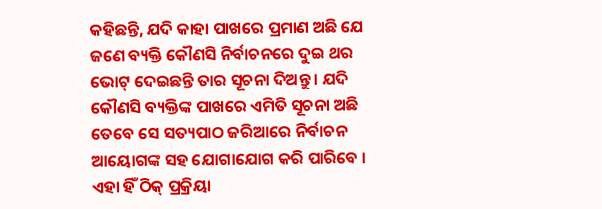କହିଛନ୍ତି, ଯଦି କାହା ପାଖରେ ପ୍ରମାଣ ଅଛି ଯେ ଜଣେ ବ୍ୟକ୍ତି କୌଣସି ନିର୍ବାଚନରେ ଦୁଇ ଥର ଭୋଟ୍ ଦେଇଛନ୍ତି ତାର ସୂଚନା ଦିଅନ୍ତୁ । ଯଦି କୌଣସି ବ୍ୟକ୍ତିଙ୍କ ପାଖରେ ଏମିତି ସୂଚନା ଅଛି ତେବେ ସେ ସତ୍ୟପାଠ ଜରିଆରେ ନିର୍ବାଚନ ଆୟୋଗଙ୍କ ସହ ଯୋଗାଯୋଗ କରି ପାରିବେ । ଏହା ହିଁ ଠିକ୍ ପ୍ରକ୍ରିୟା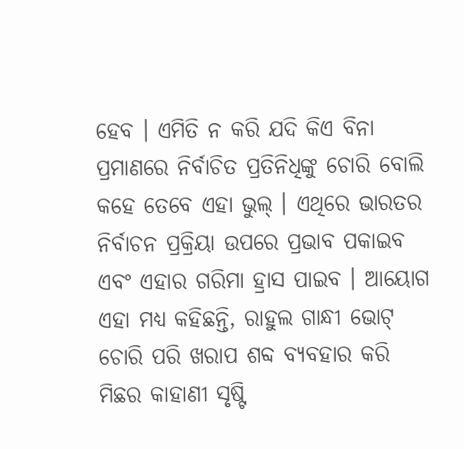ହେବ । ଏମିତି ନ କରି ଯଦି କିଏ ବିନା ପ୍ରମାଣରେ ନିର୍ବାଚିତ ପ୍ରତିନିଧିଙ୍କୁ ଚୋରି ବୋଲି କହେ ତେବେ ଏହା ଭୁଲ୍ । ଏଥିରେ ଭାରତର ନିର୍ବାଚନ ପ୍ରକ୍ରିୟା ଉପରେ ପ୍ରଭାବ ପକାଇବ ଏବଂ ଏହାର ଗରିମା ହ୍ରାସ ପାଇବ । ଆୟୋଗ ଏହା ମଧ୍ୟ କହିଛନ୍ତି, ରାହୁଲ ଗାନ୍ଧୀ ଭୋଟ୍ ଚୋରି ପରି ଖରାପ ଶବ୍ଦ ବ୍ୟବହାର କରି ମିଛର କାହାଣୀ ସୃଷ୍ଟି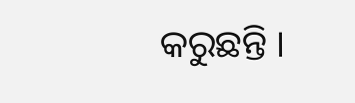କରୁଛନ୍ତି ।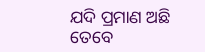ଯଦି ପ୍ରମାଣ ଅଛି ତେବେ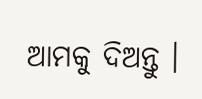ଆମକୁ ଦିଅନ୍ତୁ ।